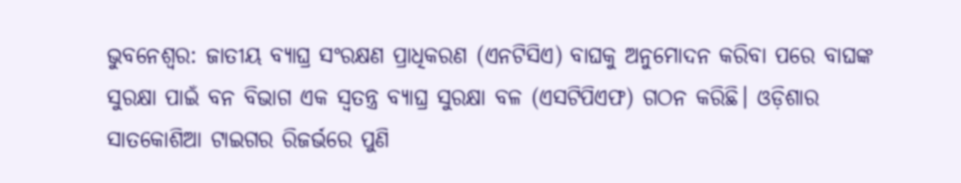ଭୁବନେଶ୍ୱର: ଜାତୀୟ ବ୍ୟାଘ୍ର ସଂରକ୍ଷଣ ପ୍ରାଧିକରଣ (ଏନଟିସିଏ) ବାଘକୁ ଅନୁମୋଦନ କରିବା ପରେ ବାଘଙ୍କ ସୁରକ୍ଷା ପାଇଁ ବନ ବିଭାଗ ଏକ ସ୍ୱତନ୍ତ୍ର ବ୍ୟାଘ୍ର ସୁରକ୍ଷା ବଳ (ଏସଟିପିଏଫ) ଗଠନ କରିଛି। ଓଡ଼ିଶାର ସାତକୋଶିଆ ଟାଇଗର ରିଜର୍ଭରେ ପୁଣି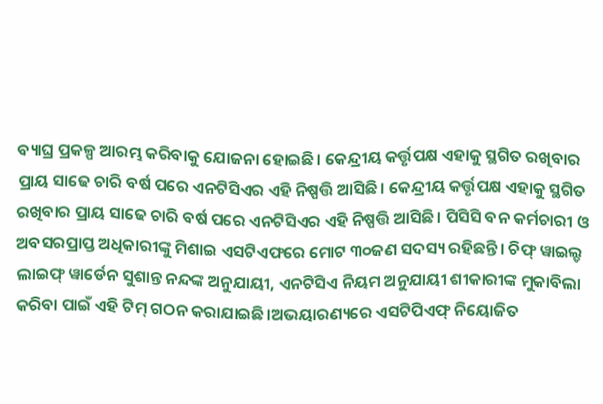ବ୍ୟାଘ୍ର ପ୍ରକଳ୍ପ ଆରମ୍ଭ କରିବାକୁ ଯୋଜନା ହୋଇଛି। କେନ୍ଦ୍ରୀୟ କର୍ତ୍ତୃପକ୍ଷ ଏହାକୁ ସ୍ଥଗିତ ରଖିବାର ପ୍ରାୟ ସାଢେ ଚାରି ବର୍ଷ ପରେ ଏନଟିସିଏର ଏହି ନିଷ୍ପତ୍ତି ଆସିଛି। କେନ୍ଦ୍ରୀୟ କର୍ତ୍ତୃପକ୍ଷ ଏହାକୁ ସ୍ଥଗିତ ରଖିବାର ପ୍ରାୟ ସାଢେ ଚାରି ବର୍ଷ ପରେ ଏନଟିସିଏର ଏହି ନିଷ୍ପତ୍ତି ଆସିଛି। ପିସିସି ବନ କର୍ମଚାରୀ ଓ ଅବସରପ୍ରାପ୍ତ ଅଧିକାରୀଙ୍କୁ ମିଶାଇ ଏସଟିଏଫରେ ମୋଟ ୩୦ଜଣ ସଦସ୍ୟ ରହିଛନ୍ତି। ଚିଫ୍ ୱାଇଲ୍ଡ ଲାଇଫ୍ ୱାର୍ଡେନ ସୁଶାନ୍ତ ନନ୍ଦଙ୍କ ଅନୁଯାୟୀ, ଏନଟିସିଏ ନିୟମ ଅନୁଯାୟୀ ଶୀକାରୀଙ୍କ ମୁକାବିଲା କରିବା ପାଇଁ ଏହି ଟିମ୍ ଗଠନ କରାଯାଇଛି।ଅଭୟାରଣ୍ୟରେ ଏସଟିପିଏଫ୍ ନିୟୋଜିତ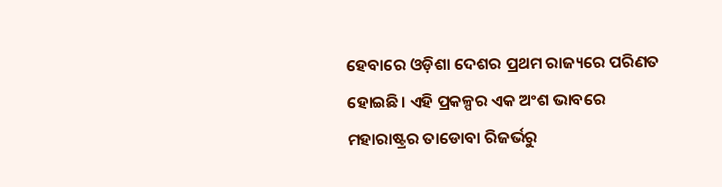ହେବାରେ ଓଡ଼ିଶା ଦେଶର ପ୍ରଥମ ରାଜ୍ୟରେ ପରିଣତ ହୋଇଛି। ଏହି ପ୍ରକଳ୍ପର ଏକ ଅଂଶ ଭାବରେ ମହାରାଷ୍ଟ୍ରର ତାଡୋବା ରିଜର୍ଭରୁ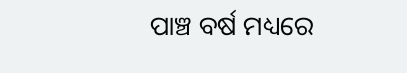ପାଞ୍ଚ ବର୍ଷ ମଧ୍ୟରେ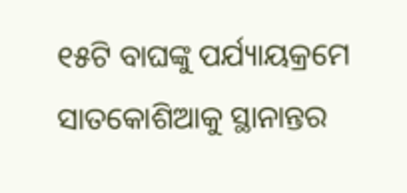୧୫ଟି ବାଘଙ୍କୁ ପର୍ଯ୍ୟାୟକ୍ରମେ ସାତକୋଶିଆକୁ ସ୍ଥାନାନ୍ତର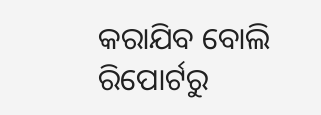କରାଯିବ ବୋଲି ରିପୋର୍ଟରୁ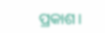ପ୍ରକାଶ।